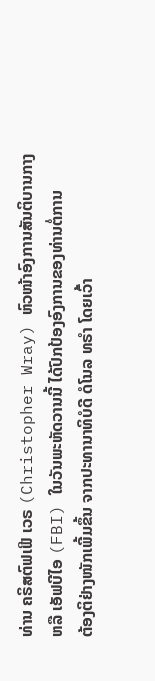ທ່ານ ຄຣິສຕົຟເຟີ ເວຣ (Christopher Wray) ຫົວໜ້າອົງການສັນຕິບານກາງ
ຫລື ເອັຟບີໄອ (FBI) ໃນວັນພະຫັດວານນີ້ ໄດ້ປົກປ້ອງອົງການຂອງທ່ານຕໍ່ການ
ຕ້ອງຕິຢ່າງໜັກເພີ້ມຂຶ້ນ ຈາກປະທານາທິບໍດີ ດໍໂນລ ທຣໍາ ໂດຍເວົ້າ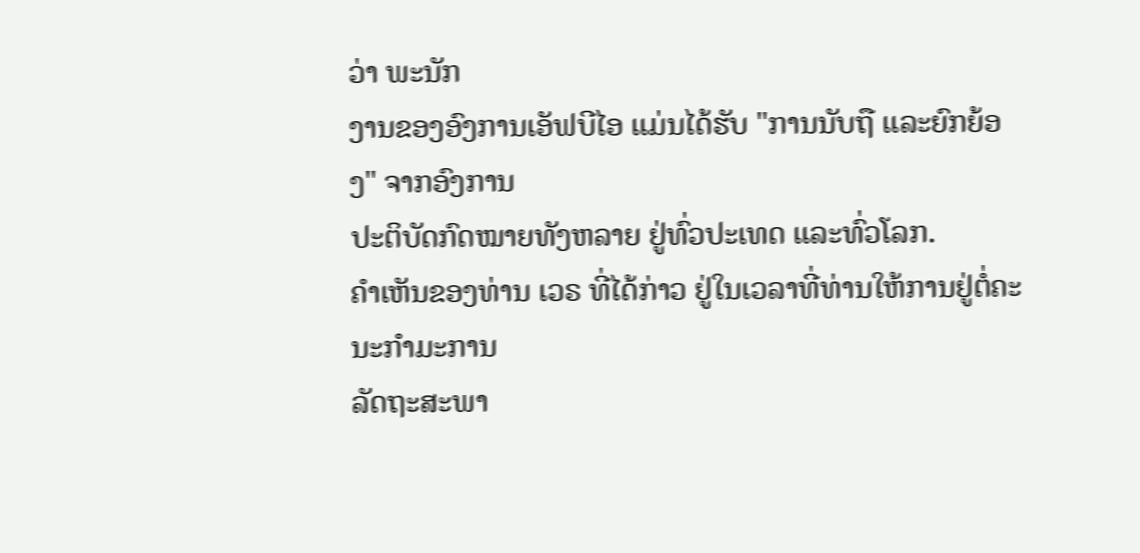ວ່າ ພະນັກ
ງານຂອງອົງການເອັຟບີໄອ ແມ່ນໄດ້ຮັບ "ການນັບຖື ແລະຍົກຍ້ອງ" ຈາກອົງການ
ປະຕິບັດກົດໝາຍທັງຫລາຍ ຢູ່ທົ່ວປະເທດ ແລະທົ່ວໂລກ.
ຄໍາເຫັນຂອງທ່ານ ເວຣ ທີ່ໄດ້ກ່າວ ຢູ່ໃນເວລາທີ່ທ່ານໃຫ້ການຢູ່ຕໍ່ຄະນະກໍາມະການ
ລັດຖະສະພາ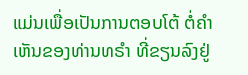ແມ່ນເພື່ອເປັນການຕອບໂຕ້ ຕໍ່ຄໍາເຫັນຂອງທ່ານທຣໍາ ທີ່ຂຽນລົງຢູ່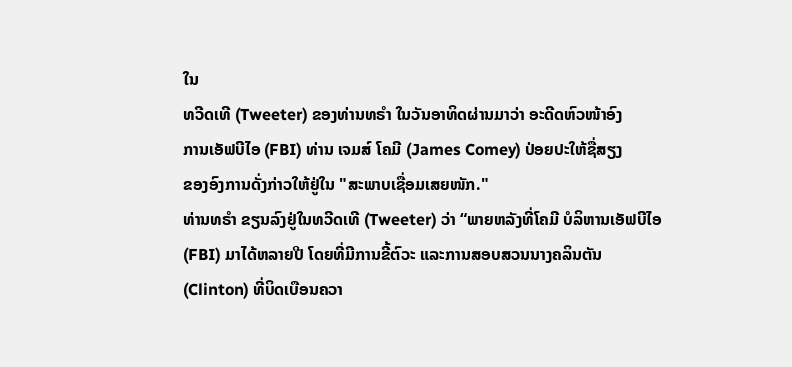ໃນ
ທວີດເທີ (Tweeter) ຂອງທ່ານທຣໍາ ໃນວັນອາທິດຜ່ານມາວ່າ ອະດີດຫົວໜ້າອົງ
ການເອັຟບີໄອ (FBI) ທ່ານ ເຈມສ໌ ໂຄມີ (James Comey) ປ່ອຍປະໃຫ້ຊື່ສຽງ
ຂອງອົງການດັ່ງກ່າວໃຫ້ຢູ່ໃນ "ສະພາບເຊື່ອມເສຍໜັກ."
ທ່ານທຣໍາ ຂຽນລົງຢູ່ໃນທວີດເທີ (Tweeter) ວ່າ “ພາຍຫລັງທີ່ໂຄມີ ບໍລິຫານເອັຟບີໄອ
(FBI) ມາໄດ້ຫລາຍປີ ໂດຍທີ່ມີການຂີ້ຕົວະ ແລະການສອບສວນນາງຄລິນຕັນ
(Clinton) ທີ່ບິດເບືອນຄວາ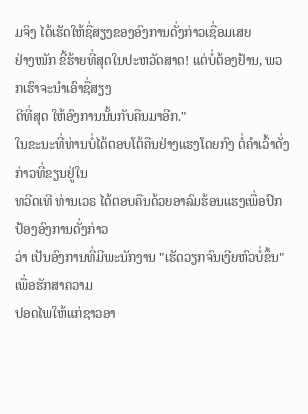ມຈິງ ໄດ້ເຮັດໃຫ້ຊື່ສຽງຂອງອົງການດັ່ງກ່າວເຊື່ອມເສຍ
ຢ່າງໜັກ ຂີ້ຮ້າຍທີ່ສຸດໃນປະຫວັດສາດ! ແຕ່ບໍ່ຕ້ອງຢ້ານ, ພວກເຮົາຈະນໍາເອົາຊື່ສຽງ
ດີທີ່ສຸດ ໃຫ້ອົງການນັ້ນກັບຄືນມາອີກ."
ໃນຂະນະທີ່ທ່ານບໍ່ໄດ້ຕອບໂຕ້ຄືນຢ່າງແຮງໂດຍກົງ ຕໍ່ຄໍາເວົ້າດັ່ງກ່າວທີ່ຂຽນຢູ່ໃນ
ທວີດເທີ ທ່ານເວຣ ໄດ້ຕອບຄືນດ້ວຍອາລົມຮ້ອນແຮງເພື່ອປົກປ້ອງອົງການດັ່ງກ່າວ
ວ່າ ເປັນອົງການທີ່ມີພະນັກງານ "ເຮັດວຽກຈົນເງີຍຫົວບໍ່ຂຶ້ນ" ເພື່ອຮັກສາຄວາມ
ປອດໄພໃຫ້ແກ່ຊາວອາ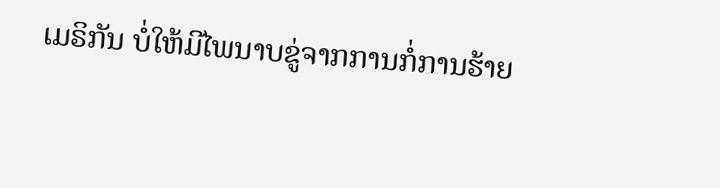ເມຣິກັນ ບໍ່ໃຫ້ມີໄພນາບຂູ່ຈາກການກໍ່ການຮ້າຍ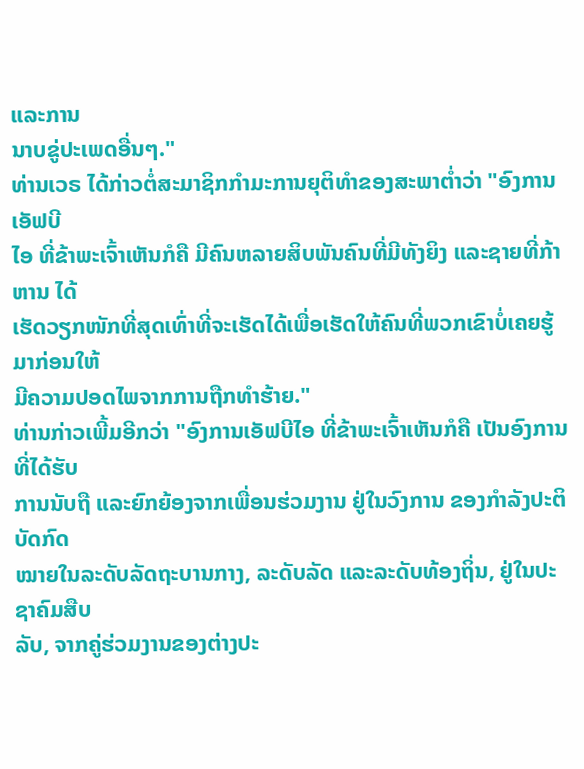ແລະການ
ນາບຂູ່ປະເພດອື່ນໆ."
ທ່ານເວຣ ໄດ້ກ່າວຕໍ່ສະມາຊິກກໍາມະການຍຸຕິທໍາຂອງສະພາຕໍ່າວ່າ "ອົງການເອັຟບີ
ໄອ ທີ່ຂ້າພະເຈົ້າເຫັນກໍຄື ມີຄົນຫລາຍສິບພັນຄົນທີ່ມີທັງຍິງ ແລະຊາຍທີ່ກ້າຫານ ໄດ້
ເຮັດວຽກໜັກທີ່ສຸດເທົ່າທີ່ຈະເຮັດໄດ້ເພື່ອເຮັດໃຫ້ຄົນທີ່ພວກເຂົາບໍ່ເຄຍຮູ້ມາກ່ອນໃຫ້
ມີຄວາມປອດໄພຈາກການຖືກທໍາຮ້າຍ."
ທ່ານກ່າວເພີ້ມອີກວ່າ "ອົງການເອັຟບີໄອ ທີ່ຂ້າພະເຈົ້າເຫັນກໍຄື ເປັນອົງການທີ່ໄດ້ຮັບ
ການນັບຖື ແລະຍົກຍ້ອງຈາກເພື່ອນຮ່ວມງານ ຢູ່ໃນວົງການ ຂອງກໍາລັງປະຕິບັດກົດ
ໝາຍໃນລະດັບລັດຖະບານກາງ, ລະດັບລັດ ແລະລະດັບທ້ອງຖິ່ນ, ຢູ່ໃນປະຊາຄົມສືບ
ລັບ, ຈາກຄູ່ຮ່ວມງານຂອງຕ່າງປະ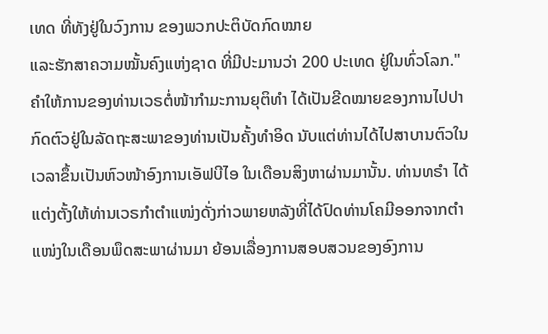ເທດ ທີ່ທັງຢູ່ໃນວົງການ ຂອງພວກປະຕິບັດກົດໝາຍ
ແລະຮັກສາຄວາມໝັ້ນຄົງແຫ່ງຊາດ ທີ່ມີປະມານວ່າ 200 ປະເທດ ຢູ່ໃນທົ່ວໂລກ."
ຄໍາໃຫ້ການຂອງທ່ານເວຣຕໍ່ໜ້າກໍາມະການຍຸຕິທໍາ ໄດ້ເປັນຂີດໝາຍຂອງການໄປປາ
ກົດຕົວຢູ່ໃນລັດຖະສະພາຂອງທ່ານເປັນຄັ້ງທໍາອິດ ນັບແຕ່ທ່ານໄດ້ໄປສາບານຕົວໃນ
ເວລາຂຶ້ນເປັນຫົວໜ້າອົງການເອັຟບີໄອ ໃນເດືອນສິງຫາຜ່ານມານັ້ນ. ທ່ານທຣໍາ ໄດ້
ແຕ່ງຕັ້ງໃຫ້ທ່ານເວຣກໍາຕໍາແໜ່ງດັ່ງກ່າວພາຍຫລັງທີ່ໄດ້ປົດທ່ານໂຄມີອອກຈາກຕໍາ
ແໜ່ງໃນເດືອນພຶດສະພາຜ່ານມາ ຍ້ອນເລື່ອງການສອບສວນຂອງອົງການ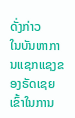ດັ່ງກ່າວ
ໃນບັນຫາການແຊກແຊງຂອງຣັດເຊຍເຂົ້າໃນການ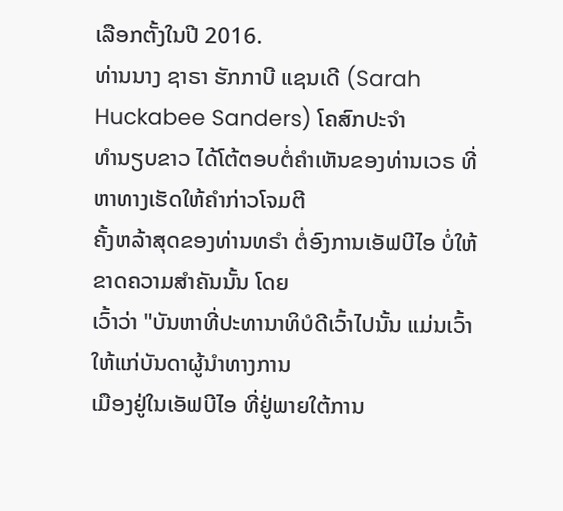ເລືອກຕັ້ງໃນປີ 2016.
ທ່ານນາງ ຊາຣາ ຮັກກາບີ ແຊນເດີ (Sarah Huckabee Sanders) ໂຄສົກປະຈໍາ
ທໍານຽບຂາວ ໄດ້ໂຕ້ຕອບຕໍ່ຄໍາເຫັນຂອງທ່ານເວຣ ທີ່ຫາທາງເຮັດໃຫ້ຄໍາກ່າວໂຈມຕີ
ຄັ້ງຫລ້າສຸດຂອງທ່ານທຣໍາ ຕໍ່ອົງການເອັຟບີໄອ ບໍ່ໃຫ້ຂາດຄວາມສໍາຄັນນັ້ນ ໂດຍ
ເວົ້າວ່າ "ບັນຫາທີ່ປະທານາທິບໍດີເວົ້າໄປນັ້ນ ແມ່ນເວົ້າໃຫ້ແກ່ບັນດາຜູ້ນໍາທາງການ
ເມືອງຢູ່ໃນເອັຟບີໄອ ທີ່ຢູ່ພາຍໃຕ້ການ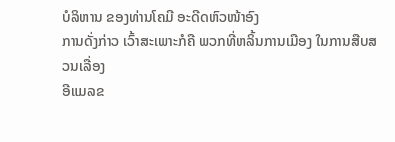ບໍລິຫານ ຂອງທ່ານໂຄມີ ອະດີດຫົວໜ້າອົງ
ການດັ່ງກ່າວ ເວົ້າສະເພາະກໍຄື ພວກທີ່ຫລິ້ນການເມືອງ ໃນການສືບສວນເລື່ອງ
ອີແມລຂ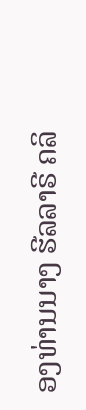ອງທ່ານນາງ ຮີລລາຣີ ຄລິ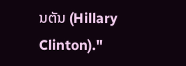ນຕັນ (Hillary Clinton)."